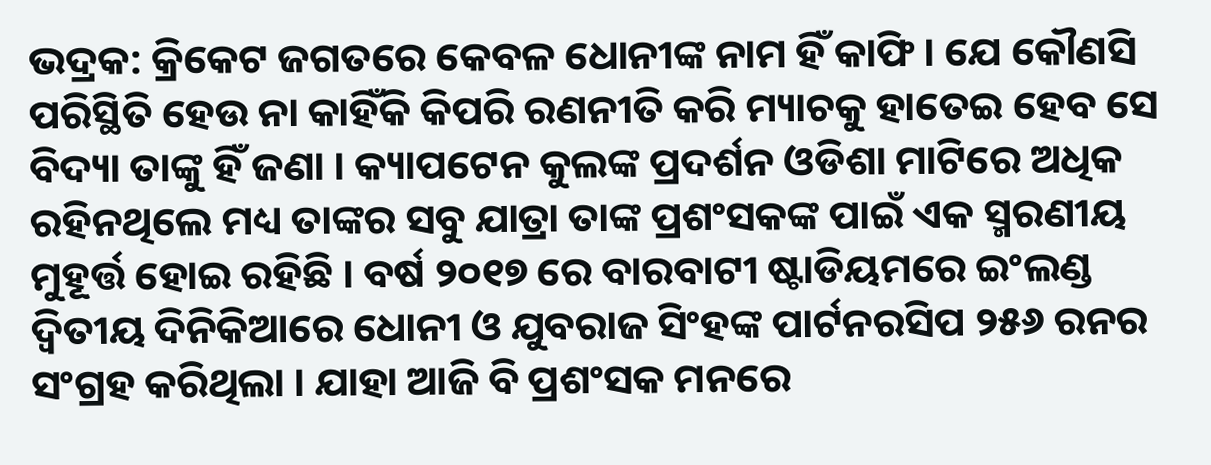ଭଦ୍ରକ: କ୍ରିକେଟ ଜଗତରେ କେବଳ ଧୋନୀଙ୍କ ନାମ ହିଁ କାଫି । ଯେ କୌଣସି ପରିସ୍ଥିତି ହେଉ ନା କାହିଁକି କିପରି ରଣନୀତି କରି ମ୍ୟାଚକୁ ହାତେଇ ହେବ ସେ ବିଦ୍ୟା ତାଙ୍କୁ ହିଁ ଜଣା । କ୍ୟାପଟେନ କୁଲଙ୍କ ପ୍ରଦର୍ଶନ ଓଡିଶା ମାଟିରେ ଅଧିକ ରହିନଥିଲେ ମଧ୍ୟ ତାଙ୍କର ସବୁ ଯାତ୍ରା ତାଙ୍କ ପ୍ରଶଂସକଙ୍କ ପାଇଁ ଏକ ସ୍ମରଣୀୟ ମୁହୂର୍ତ୍ତ ହୋଇ ରହିଛି । ବର୍ଷ ୨୦୧୭ ରେ ବାରବାଟୀ ଷ୍ଟାଡିୟମରେ ଇଂଲଣ୍ଡ ଦ୍ବିତୀୟ ଦିନିକିଆରେ ଧୋନୀ ଓ ଯୁବରାଜ ସିଂହଙ୍କ ପାର୍ଟନରସିପ ୨୫୬ ରନର ସଂଗ୍ରହ କରିଥିଲା । ଯାହା ଆଜି ବି ପ୍ରଶଂସକ ମନରେ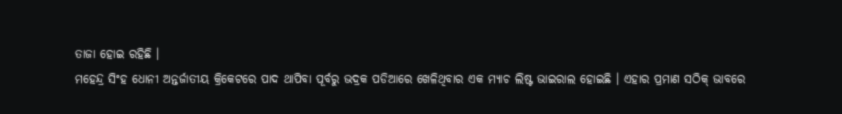ତାଜା ହୋଇ ରହିଛି ।
ମହେନ୍ଦ୍ର ସିଂହ ଧୋନୀ ଅନ୍ତର୍ଜାତୀୟ କ୍ରିକେଟରେ ପାଦ ଥାପିବା ପୂର୍ବରୁ ଭଦ୍ରକ ପଡିଆରେ ଖେଳିଥିବାର ଏକ ମ୍ୟାଚ ଲିଷ୍ଟ ଭାଇରାଲ ହୋଇଛି । ଏହାର ପ୍ରମାଣ ସଠିକ୍ ଭାବରେ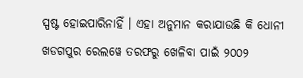ସ୍ପଷ୍ଟ ହୋଇପାରିନାହିଁ । ଏହା ଅନୁମାନ କରାଯାଉଛି କି ଧୋନୀ ଖଡଗପୁର ରେଲୱେ ତରଫରୁ ଖେଳିବା ପାଇଁ ୨୦୦୨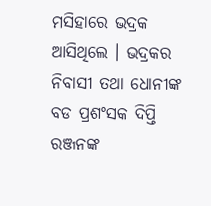ମସିହାରେ ଭଦ୍ରକ ଆସିଥିଲେ । ଭଦ୍ରକର ନିବାସୀ ତଥା ଧୋନୀଙ୍କ ବଡ ପ୍ରଶଂସକ ଦିପ୍ତି ରଞ୍ଜନଙ୍କ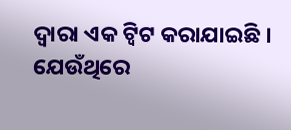ଦ୍ବାରା ଏକ ଟ୍ବିଟ କରାଯାଇଛି । ଯେଉଁଥିରେ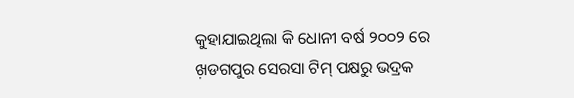କୁହାଯାଇଥିଲା କି ଧୋନୀ ବର୍ଷ ୨୦୦୨ ରେ ଖ଼ଡଗପୁର ସେରସା ଟିମ୍ ପକ୍ଷରୁ ଭଦ୍ରକ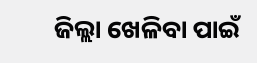ଜିଲ୍ଲା ଖେଳିବା ପାଇଁ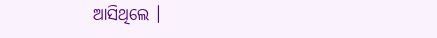ଆସିଥିଲେ ।